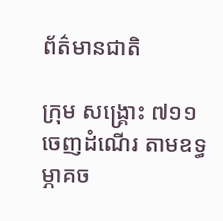ព័ត៌មានជាតិ

ក្រុម សង្គ្រោះ ៧១១ ចេញដំណើរ តាមឧទ្ធម្ភាគច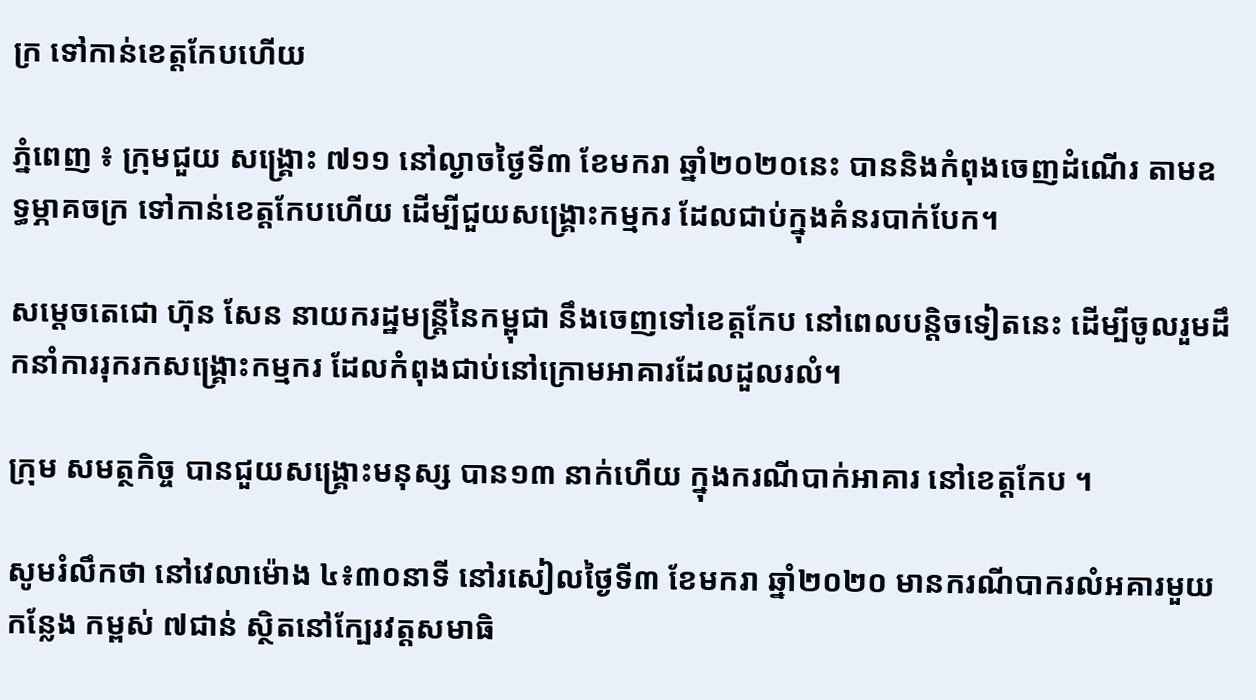ក្រ ទៅកាន់ខេត្តកែបហើយ

ភ្នំពេញ ៖ ក្រុមជួយ សង្គ្រោះ ៧១១ នៅល្ងាចថ្ងៃទី៣ ខែមករា ឆ្នាំ២០២០នេះ បាននិងកំពុងចេញដំណើរ តាមឧទ្ធម្ភាគចក្រ ទៅកាន់ខេត្តកែបហើយ ដើម្បីជួយសង្គ្រោះកម្មករ ដែលជាប់ក្នុងគំនរបាក់បែក។

សម្ដេចតេជោ ហ៊ុន សែន នាយករដ្ឋមន្ដ្រីនៃកម្ពុជា នឹងចេញទៅខេត្តកែប នៅពេលបន្តិចទៀតនេះ ដើម្បីចូលរួមដឹកនាំការរុករកសង្រ្គោះកម្មករ ដែលកំពុងជាប់នៅក្រោមអាគារដែលដួលរលំ។

ក្រុម សមត្ថកិច្ច បានជួយសង្គ្រោះមនុស្ស បាន១៣ នាក់ហើយ ក្នុងករណីបាក់អាគារ នៅខេត្តកែប ។

សូមរំលឹកថា នៅវេលាម៉ោង ៤៖៣០នាទី នៅរសៀលថ្ងៃទី៣ ខែមករា ឆ្នាំ២០២០ មានករណីបាករលំអគារមួយកន្លែង កម្ពស់ ៧ជាន់ ស្ថិតនៅក្បែរវត្តសមាធិ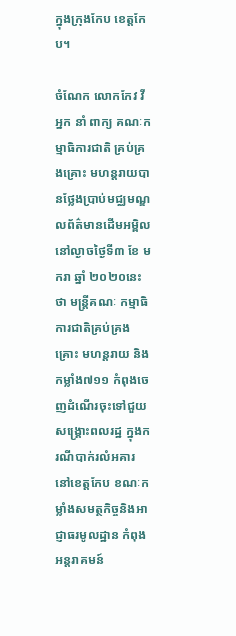ក្នុងក្រុងកែប ខេត្តកែប។

ចំណែក លោកកែវ វី អ្នក នាំ ពាក្យ គណៈកម្មាធិការជាតិ គ្រប់គ្រងគ្រោះ មហន្តរាយបានថ្លែងប្រាប់មជ្ឈមណ្ឌលព័ត៌មានដើមអម្ពិល នៅល្ងាចថ្ងៃទី៣ ខែ មករា ឆ្នាំ ២០២០នេះថា មន្រ្តីគណៈ កម្មាធិការជាតិគ្រប់គ្រងគ្រោះ មហន្តរាយ និងកម្លាំង៧១១ កំពុងចេញដំណើរចុះទៅជួយសង្រ្គោះពលរដ្ឋ ក្នុងករណីបាក់រលំអគារ នៅខេត្តកែប ខណៈកម្លាំងសមត្ថកិច្ចនិងអាជ្ញាធរមូលដ្ឋាន កំពុងអន្តរាគមន៍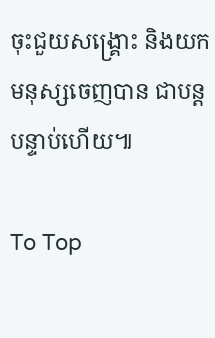ចុះជួយសង្រ្គោះ និងយកមនុស្សចេញបាន ជាបន្តបន្ទាប់ហើយ៕

To Top